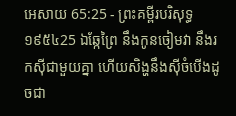អេសាយ 65:25 - ព្រះគម្ពីរបរិសុទ្ធ ១៩៥៤25 ឯឆ្កែព្រៃ នឹងកូនចៀមវា នឹងរកស៊ីជាមួយគ្នា ហើយសិង្ហនឹងស៊ីចំបើងដូចជា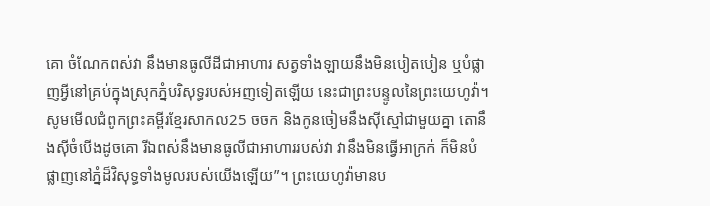គោ ចំណែកពស់វា នឹងមានធូលីដីជាអាហារ សត្វទាំងឡាយនឹងមិនបៀតបៀន ឬបំផ្លាញអ្វីនៅគ្រប់ក្នុងស្រុកភ្នំបរិសុទ្ធរបស់អញទៀតឡើយ នេះជាព្រះបន្ទូលនៃព្រះយេហូវ៉ា។ សូមមើលជំពូកព្រះគម្ពីរខ្មែរសាកល25 ចចក និងកូនចៀមនឹងស៊ីស្មៅជាមួយគ្នា តោនឹងស៊ីចំបើងដូចគោ រីឯពស់នឹងមានធូលីជាអាហាររបស់វា វានឹងមិនធ្វើអាក្រក់ ក៏មិនបំផ្លាញនៅភ្នំដ៏វិសុទ្ធទាំងមូលរបស់យើងឡើយ”។ ព្រះយេហូវ៉ាមានប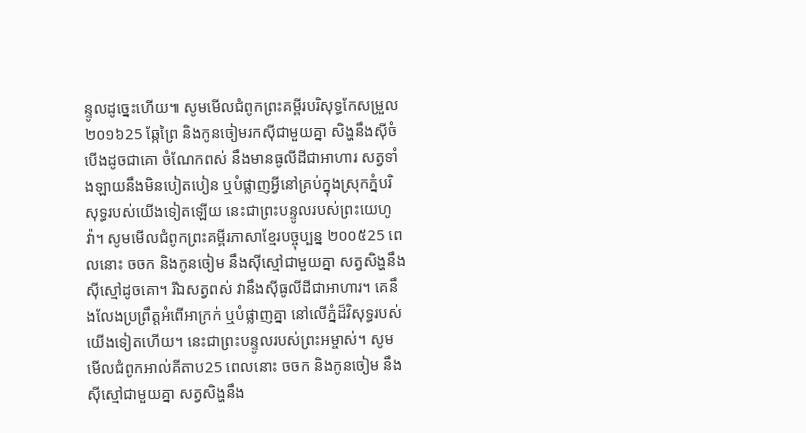ន្ទូលដូច្នេះហើយ៕ សូមមើលជំពូកព្រះគម្ពីរបរិសុទ្ធកែសម្រួល ២០១៦25 ឆ្កែព្រៃ និងកូនចៀមរកស៊ីជាមួយគ្នា សិង្ហនឹងស៊ីចំបើងដូចជាគោ ចំណែកពស់ នឹងមានធូលីដីជាអាហារ សត្វទាំងឡាយនឹងមិនបៀតបៀន ឬបំផ្លាញអ្វីនៅគ្រប់ក្នុងស្រុកភ្នំបរិសុទ្ធរបស់យើងទៀតឡើយ នេះជាព្រះបន្ទូលរបស់ព្រះយេហូវ៉ា។ សូមមើលជំពូកព្រះគម្ពីរភាសាខ្មែរបច្ចុប្បន្ន ២០០៥25 ពេលនោះ ចចក និងកូនចៀម នឹងស៊ីស្មៅជាមួយគ្នា សត្វសិង្ហនឹងស៊ីស្មៅដូចគោ។ រីឯសត្វពស់ វានឹងស៊ីធូលីដីជាអាហារ។ គេនឹងលែងប្រព្រឹត្តអំពើអាក្រក់ ឬបំផ្លាញគ្នា នៅលើភ្នំដ៏វិសុទ្ធរបស់យើងទៀតហើយ។ នេះជាព្រះបន្ទូលរបស់ព្រះអម្ចាស់។ សូមមើលជំពូកអាល់គីតាប25 ពេលនោះ ចចក និងកូនចៀម នឹងស៊ីស្មៅជាមួយគ្នា សត្វសិង្ហនឹង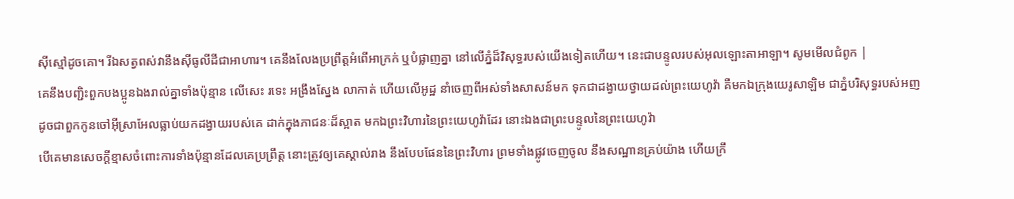ស៊ីស្មៅដូចគោ។ រីឯសត្វពស់វានឹងស៊ីធូលីដីជាអាហារ។ គេនឹងលែងប្រព្រឹត្តអំពើអាក្រក់ ឬបំផ្លាញគ្នា នៅលើភ្នំដ៏វិសុទ្ធរបស់យើងទៀតហើយ។ នេះជាបន្ទូលរបស់អុលឡោះតាអាឡា។ សូមមើលជំពូក |
គេនឹងបញ្ជិះពួកបងប្អូនឯងរាល់គ្នាទាំងប៉ុន្មាន លើសេះ រទេះ អង្រឹងស្នែង លាកាត់ ហើយលើអូដ្ឋ នាំចេញពីអស់ទាំងសាសន៍មក ទុកជាដង្វាយថ្វាយដល់ព្រះយេហូវ៉ា គឺមកឯក្រុងយេរូសាឡិម ជាភ្នំបរិសុទ្ធរបស់អញ ដូចជាពួកកូនចៅអ៊ីស្រាអែលធ្លាប់យកដង្វាយរបស់គេ ដាក់ក្នុងភាជនៈដ៏ស្អាត មកឯព្រះវិហារនៃព្រះយេហូវ៉ាដែរ នោះឯងជាព្រះបន្ទូលនៃព្រះយេហូវ៉ា
បើគេមានសេចក្ដីខ្មាសចំពោះការទាំងប៉ុន្មានដែលគេប្រព្រឹត្ត នោះត្រូវឲ្យគេស្គាល់រាង នឹងបែបផែននៃព្រះវិហារ ព្រមទាំងផ្លូវចេញចូល នឹងសណ្ឋានគ្រប់យ៉ាង ហើយក្រឹ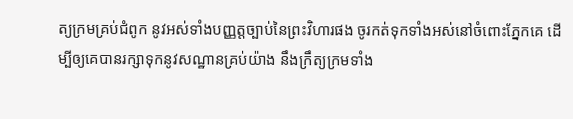ត្យក្រមគ្រប់ជំពូក នូវអស់ទាំងបញ្ញត្តច្បាប់នៃព្រះវិហារផង ចូរកត់ទុកទាំងអស់នៅចំពោះភ្នែកគេ ដើម្បីឲ្យគេបានរក្សាទុកនូវសណ្ឋានគ្រប់យ៉ាង នឹងក្រឹត្យក្រមទាំង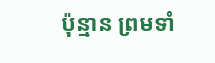ប៉ុន្មាន ព្រមទាំ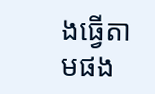ងធ្វើតាមផង